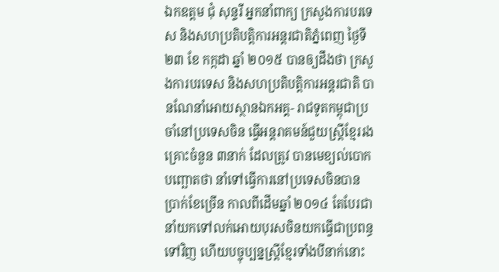ឯកឧត្តម ជុំ សុន្ទរី អ្នកនាំពាក្យ ក្រសួងការបរទេស និងសហប្រតិបត្តិការអន្តរជាតិភ្នំពេញ ថ្ងៃទី ២៣ ខែ កក្កដា ឆ្នាំ ២០១៥ បានឲ្យដឹងថា ក្រសួងការបរទេស និងសហប្រតិបត្តិការអន្តរជាតិ បានណែនាំអោយស្ថានឯកអគ្គ- រាជទូតកម្ពុជាប្រចាំនៅប្រទេសចិន ធ្វើអន្តរាគមន៍ជួយស្រ្តីខ្មែររងគ្រោះចំនួន ៣នាក់ ដែលត្រូវ បានមេខ្យល់បោកបញ្ឆោតថា នាំទៅធ្វើការនៅប្រទេសចិនបានប្រាក់ខែច្រើន កាលពីដើមឆ្នាំ ២០១៤ តែបែរជានាំយកទៅលក់អោយបុរសចិនយកធ្វើជាប្រពន្ធទៅវិញ ហើយបច្ចុប្បន្នស្រ្តីខ្មែរទាំងបីនាក់នោះ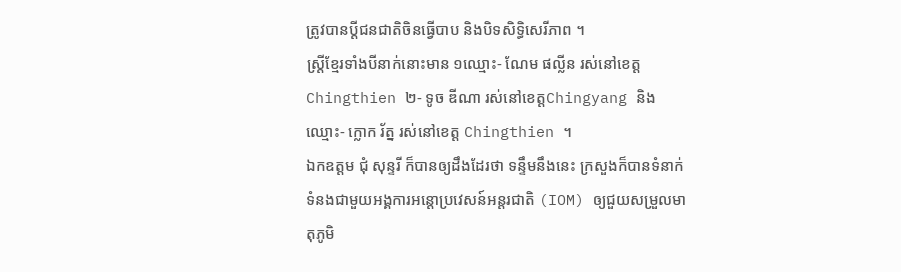ត្រូវបានប្ដីជនជាតិចិនធ្វើបាប និងបិទសិទ្ធិសេរីភាព ។
ស្រ្តីខ្មែរទាំងបីនាក់នោះមាន ១ឈ្មោះ- ណែម ផល្លីន រស់នៅខេត្ត Chingthien ២- ទូច ឌីណា រស់នៅខេត្តChingyang និងឈ្មោះ- ក្លោក រ័ត្ន រស់នៅខេត្ត Chingthien ។
ឯកឧត្តម ជុំ សុន្ទរី ក៏បានឲ្យដឹងដែរថា ទន្ទឹមនឹងនេះ ក្រសួងក៏បានទំនាក់ទំនងជាមួយអង្គការអន្តោប្រវេសន៍អន្តរជាតិ (IOM) ឲ្យជួយសម្រួលមាតុភូមិ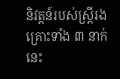និវត្តន៍របស់ស្ត្រីរងគ្រោះទាំង ៣ នាក់នេះ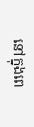នៅក្នុងពេ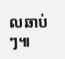លឆាប់ៗ៕